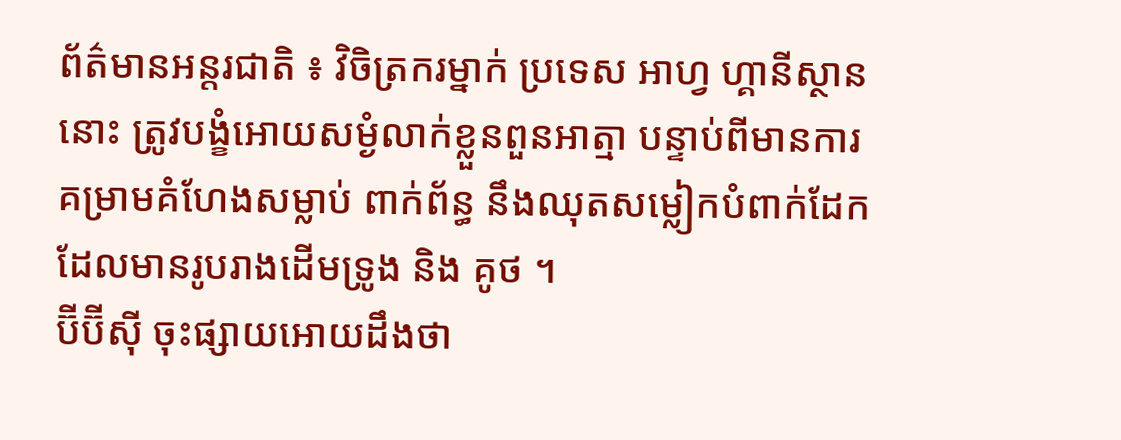ព័ត៌មានអន្តរជាតិ ៖ វិចិត្រករម្នាក់ ប្រទេស អាហ្វ ហ្គានីស្ថាន នោះ ត្រូវបង្ខំអោយសម្ងំលាក់ខ្លួនពួនអាត្មា បន្ទាប់ពីមានការគម្រាមគំហែងសម្លាប់ ពាក់ព័ន្ធ នឹងឈុតសម្លៀកបំពាក់ដែក ដែលមានរូបរាងដើមទ្រូង និង គូថ ។
ប៊ីប៊ីស៊ី ចុះផ្សាយអោយដឹងថា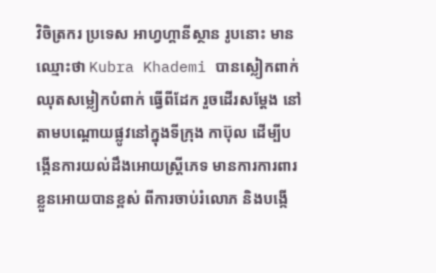វិចិត្រករ ប្រទេស អាហ្វហ្គានីស្ថាន រូបនោះ មានឈ្មោះថា Kubra Khademi បានស្លៀកពាក់ឈុតសម្លៀកបំពាក់ ធ្វើពីដែក រួចដើរសម្តែង នៅ តាមបណ្តោយផ្លូវនៅក្នុងទីក្រុង កាប៊ុល ដើម្បីបង្កើនការយល់ដឹងអោយស្រ្តីភេទ មានការការពារខ្លួនអោយបានខ្ពស់ ពីការចាប់រំលោភ និងបង្កើ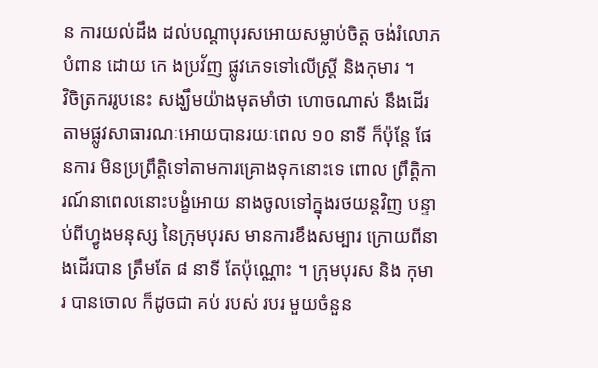ន ការយល់ដឹង ដល់បណ្តាបុរសអោយសម្លាប់ចិត្ត ចង់រំលោភបំពាន ដោយ កេ ងប្រវ័ញ ផ្លូវភេទទៅលើស្រ្តី និងកុមារ ។
វិចិត្រកររូបនេះ សង្ឃឹមយ៉ាងមុតមាំថា ហោចណាស់ នឹងដើរតាមផ្លូវសាធារណៈអោយបានរយៈពេល ១០ នាទី ក៏ប៉ុន្តែ ផែនការ មិនប្រព្រឹត្តិទៅតាមការគ្រោងទុកនោះទេ ពោល ព្រឹត្តិការណ៍នាពេលនោះបង្ខំអោយ នាងចូលទៅក្នុងរថយន្តវិញ បន្ទាប់ពីហ្វូងមនុស្ស នៃក្រុមបុរស មានការខឹងសម្បារ ក្រោយពីនាងដើរបាន ត្រឹមតែ ៨ នាទី តែប៉ុណ្ណោះ ។ ក្រុមបុរស និង កុមារ បានចោល ក៏ដូចជា គប់ របស់ របរ មួយចំនួន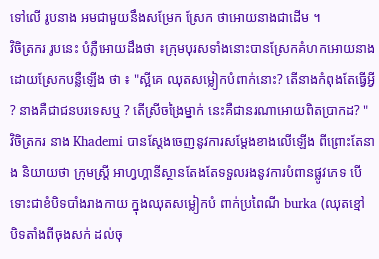ទៅលើ រូបនាង អមជាមួយនឹងសម្រែក ស្រែក ថាអោយនាងជាដើម ។
វិចិត្រករ រូបនេះ បំភ្លឺអោយដឹងថា ៖ក្រុមបុរសទាំងនោះបានស្រែកគំហកអោយនាងដោយស្រែកបន្លឺឡើង ថា ៖ "ស្អីគេ ឈុតសម្លៀកបំពាក់នោះ? តើនាងកំពុងតែធ្វើអ្វី ? នាងគឺជាជនបរទេសឬ ? តើស្រីចង្រៃម្នាក់ នេះគឺជានរណាអោយពិតប្រាកដ? "
វិចិត្រករ នាង Khademi បានស្តែងចេញនូវការសម្តែងខាងលើឡើង ពីព្រោះតែនាង និយាយថា ក្រុមស្រ្តី អាហ្វហ្គានីស្ថានតែងតែទទួលរងនូវការបំពានផ្លូវភេទ បើទោះជាខំបិទបាំងរាងកាយ ក្នុងឈុតសម្លៀកបំ ពាក់ប្រពៃណី burka (ឈុតខ្មៅ បិទតាំងពីចុងសក់ ដល់ចុ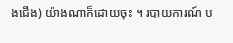ងជើង) យ៉ាងណាក៏ដោយចុះ ។ របាយការណ៍ ប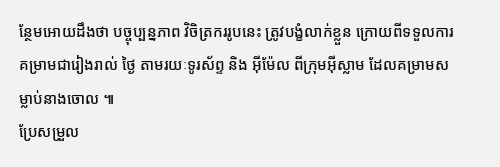ន្ថែមអោយដឹងថា បច្ចុប្បន្នភាព វិចិត្រកររូបនេះ ត្រូវបង្ខំលាក់ខ្លួន ក្រោយពីទទួលការគម្រាមជារៀងរាល់ ថ្ងៃ តាមរយៈទូរស័ព្ទ និង អ៊ីម៉ែល ពីក្រុមអ៊ីស្លាម ដែលគម្រាមសម្លាប់នាងចោល ៕
ប្រែសម្រួល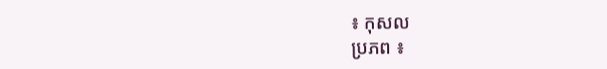៖ កុសល
ប្រភព ៖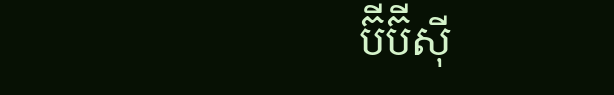ប៊ីប៊ីស៊ី